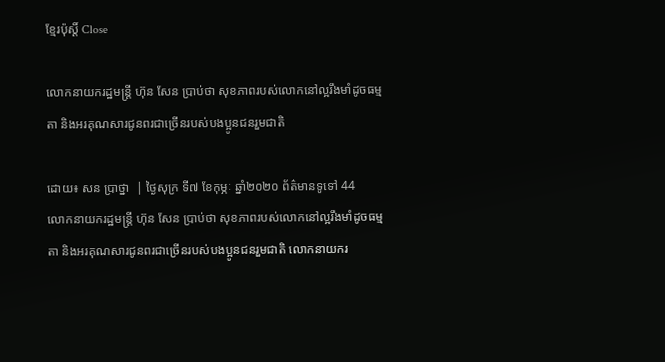ខ្មែរប៉ុស្ដិ៍ Close

លោកនាយករដ្ឋមន្រ្តី ហ៊ុន សែន ប្រាប់ថា សុខភាពរបស់លោកនៅល្អរឹងមាំដូចធម្មតា និងអរគុណសារជូនពរជាច្រើនរបស់បងប្អូនជនរួមជាតិ

ដោយ៖ សន ប្រាថ្នា  | ថ្ងៃសុក្រ ទី៧ ខែកុម្ភៈ ឆ្នាំ២០២០ ព័ត៌មានទូទៅ 44
លោកនាយករដ្ឋមន្រ្តី ហ៊ុន សែន ប្រាប់ថា សុខភាពរបស់លោកនៅល្អរឹងមាំដូចធម្មតា និងអរគុណសារជូនពរជាច្រើនរបស់បងប្អូនជនរួមជាតិ លោកនាយករ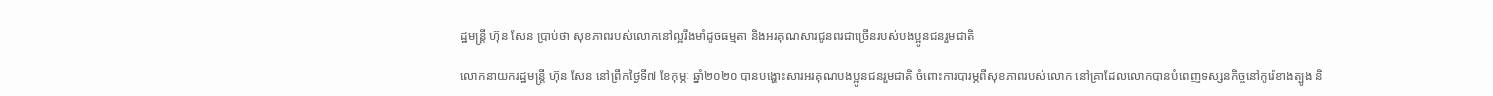ដ្ឋមន្រ្តី ហ៊ុន សែន ប្រាប់ថា សុខភាពរបស់លោកនៅល្អរឹងមាំដូចធម្មតា និងអរគុណសារជូនពរជាច្រើនរបស់បងប្អូនជនរួមជាតិ

លោកនាយករដ្ឋមន្រ្តី ហ៊ុន សែន នៅព្រឹកថ្ងៃទី៧ ខែកុម្ភៈ ឆ្នាំ២០២០ បានបង្ហោះសារអរគុណបងប្អូនជនរួមជាតិ ចំពោះការបារម្ភពីសុខភាពរបស់លោក នៅគ្រាដែលលោកបានបំពេញទស្សនកិច្ចនៅកូរ៉េខាងត្បូង និ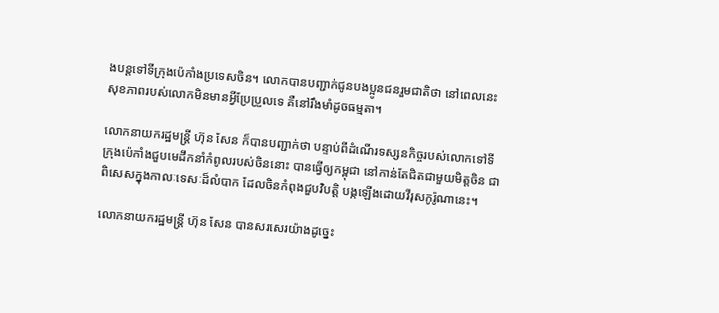ងបន្តទៅទីក្រុងប៉េកាំងប្រទេសចិន។ លោកបានបញ្ជាក់ជូនបងប្អូនជនរួមជាតិថា នៅពេលនេះសុខភាពរបស់លោកមិនមានអ្វីប្រែប្រួលទេ គឺនៅរឹងមាំដូចធម្មតា។

លោកនាយករដ្ឋមន្រ្តី ហ៊ុន សែន ក៏បានបញ្ជាក់ថា បន្ទាប់ពីដំណើរទស្សនកិច្ចរបស់លោកទៅទីក្រុងប៉េកាំងជួបមេដឹកនាំកំពូលរបស់ចិននោះ បានធ្វើឲ្យកម្ពុជា នៅកាន់តែជិតជាមួយមិត្តចិន ជាពិសេសក្នុងកាលៈទេសៈដ៏លំបាក ដែលចិនកំពុងជួបវិបត្តិ បង្កឡើងដោយវីរុសកូរ៉ូណានេះ។

លោកនាយករដ្ឋមន្រ្តី ហ៊ុន សែន បានសរសេរយ៉ាងដូច្នេះ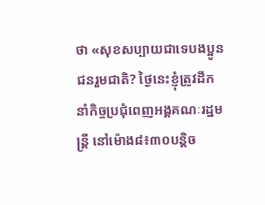ថា «សុខសប្បាយជាទេបងប្អូនជនរួមជាតិ? ថ្ងៃនេះខ្ញុំត្រូវដឹកនាំកិច្ចប្រជុំពេញអង្គគណៈរដ្ឋមន្រ្តី នៅម៉ោង៨៖៣០បន្តិច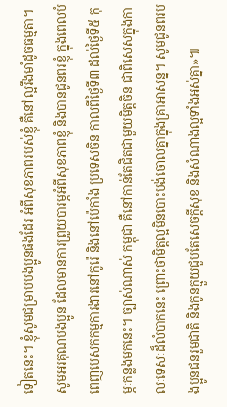ទៀតនេះ។ ខ្ញុំសូមជម្រាបបងប្អូនផងដែរ អំពីសុខភាពរបស់ខ្ញុំ គឺនៅល្អរឹងមាំដូចធម្មតា។ សូមអរគុណបងប្អូន ដែលមានការព្រួយបារម្ភអំពីសុខភាពខ្ញុំ និងបានជូនពរខ្ញុំ ក្នុងពេលបំពេញបេសកកម្មការងារនៅកូរ៉េ និងនៅប៉េកាំង ប្រទេសចិន កាលពីថ្ងៃទី៣ ដល់ថ្ងៃទី៥ កុម្ភៈកន្លងមកនេះ។ ច្បាស់ណាស់ កម្ពុជា គឺនៅកាន់តែជិតជាមួយមិត្តចិន ជាពិសេសក្នុងកាលៈទេសៈដ៏លំបាកនេះ ព្រោះថាមិត្តល្អមិនបោះបង់ចោលគ្នាក្នុងគ្រាអាសន្ន។ សូមជូនពរបងប្អូនជនរួមជាតិ និងកូនក្មួយជួបតែសេចក្តីសុខ និងសំណាងល្អទាំងអស់គ្នា»៕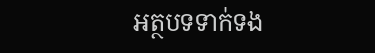អត្ថបទទាក់ទង